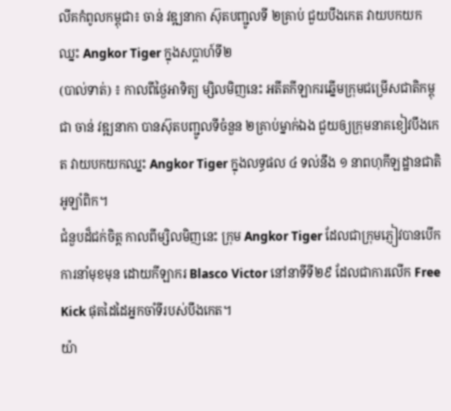លីគកំពូលកម្ពុជា៖ ចាន់ វឌ្ឍនាកា ស៊ុតបញ្ជូលទី ២គ្រាប់ ជួយបឹងកេត វាយបកយកឈ្នះ Angkor Tiger ក្នុងសប្ដាហ៍ទី២
(បាល់ទាត់) ៖ កាលពីថ្ងៃអាទិត្យ ម្សិលមិញនេះ អតីតកីឡាករឆ្នើមក្រុមជម្រើសជាតិកម្ពុជា ចាន់ វឌ្ឍនាកា បានស៊ុតបញ្ជូលទីចំនួន ២គ្រាប់ម្នាក់ឯង ជួយឲ្យក្រុមនាគខៀវបឹងកេត វាយបកយកឈ្នះ Angkor Tiger ក្នុងលទ្ធផល ៤ ទល់នឹង ១ នាពហុកីឡដ្ឋានជាតិអូឡាំពិក។
ជំនួបដ៏ជក់ចិត្ត កាលពីម្សិលមិញនេះ ក្រុម Angkor Tiger ដែលជាក្រុមភ្ញៀវបានបើកការនាំមុខមុន ដោយកីឡាករ Blasco Victor នៅនាទីទី២៩ ដែលជាការលើក Free Kick ផុតដៃដៃអ្នកចាំទីរបស់បឹងកេត។
យ៉ា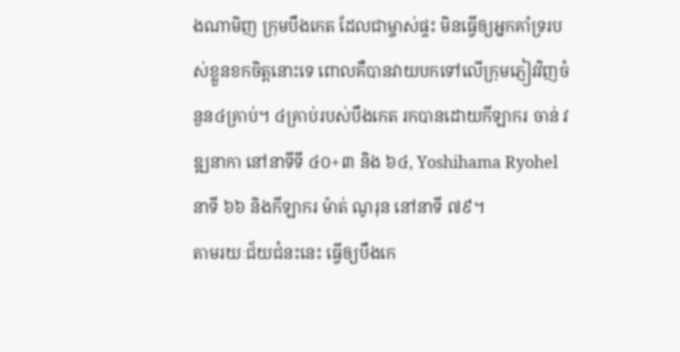ងណាមិញ ក្រុមបឹងកេត ដែលជាម្ចាស់ផ្ទះ មិនធ្វើឲ្យអ្នកគាំទ្ររបស់ខ្លួនខកចិត្តនោះទេ ពោលគឺបានវាយបកទៅលើក្រុមភ្ញៀវវិញចំនួន៤គ្រាប់។ ៤គ្រាប់របស់បឹងកេត រកបានដោយកីឡាករ ចាន់ វឌ្ឍនាកា នៅនាទីទី ៤០+៣ និង ៦៤, Yoshihama Ryohel នាទី ៦៦ និងកីឡាករ ម៉ាត់ ណូរុន នៅនាទី ៧៩។
តាមរយៈជ័យជំនះនេះ ធ្វើឲ្យបឹងកេ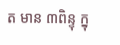ត មាន ៣ពិន្ទុ ក្នុ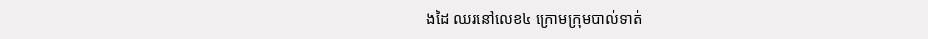ងដៃ ឈរនៅលេខ៤ ក្រោមក្រុមបាល់ទាត់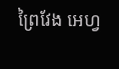ព្រៃវែង អេហ្វ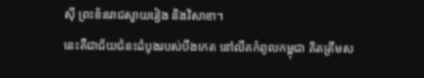ស៊ី ព្រះខ័នរាជស្វាយរៀង និងវិសាខា។
នេះគឺជាជ័យជំនះដំបូងរបស់បឹងកេត នៅលីគកំពូលកម្ពុជា គិតត្រឹមស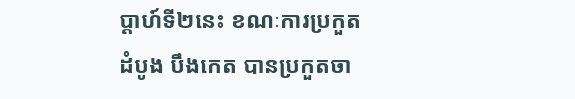ប្ដាហ៍ទី២នេះ ខណៈការប្រកួតដំបូង បឹងកេត បានប្រកួតចា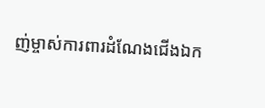ញ់ម្ចាស់ការពារដំណែងជើងឯក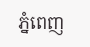ភ្នំពេញ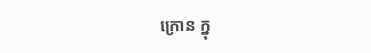ក្រោន ក្នុ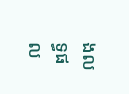ងលទ្ធផល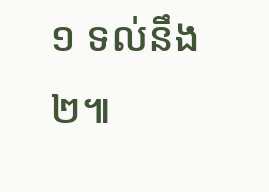១ ទល់នឹង ២៕